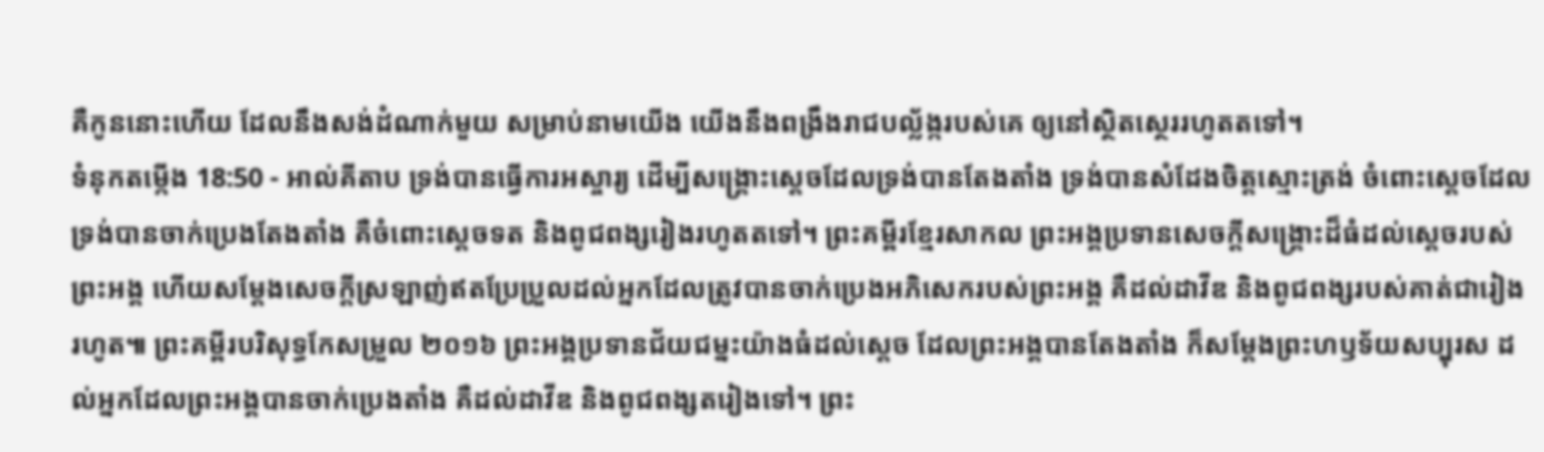គឺកូននោះហើយ ដែលនឹងសង់ដំណាក់មួយ សម្រាប់នាមយើង យើងនឹងពង្រឹងរាជបល្ល័ង្ករបស់គេ ឲ្យនៅស្ថិតស្ថេររហូតតទៅ។
ទំនុកតម្កើង 18:50 - អាល់គីតាប ទ្រង់បានធ្វើការអស្ចារ្យ ដើម្បីសង្គ្រោះស្ដេចដែលទ្រង់បានតែងតាំង ទ្រង់បានសំដែងចិត្តស្មោះត្រង់ ចំពោះស្ដេចដែលទ្រង់បានចាក់ប្រេងតែងតាំង គឺចំពោះស្ដេចទត និងពូជពង្សរៀងរហូតតទៅ។ ព្រះគម្ពីរខ្មែរសាកល ព្រះអង្គប្រទានសេចក្ដីសង្គ្រោះដ៏ធំដល់ស្ដេចរបស់ព្រះអង្គ ហើយសម្ដែងសេចក្ដីស្រឡាញ់ឥតប្រែប្រួលដល់អ្នកដែលត្រូវបានចាក់ប្រេងអភិសេករបស់ព្រះអង្គ គឺដល់ដាវីឌ និងពូជពង្សរបស់គាត់ជារៀងរហូត៕ ព្រះគម្ពីរបរិសុទ្ធកែសម្រួល ២០១៦ ព្រះអង្គប្រទានជ័យជម្នះយ៉ាងធំដល់ស្តេច ដែលព្រះអង្គបានតែងតាំង ក៏សម្ដែងព្រះហឫទ័យសប្បុរស ដល់អ្នកដែលព្រះអង្គបានចាក់ប្រេងតាំង គឺដល់ដាវីឌ និងពូជពង្សតរៀងទៅ។ ព្រះ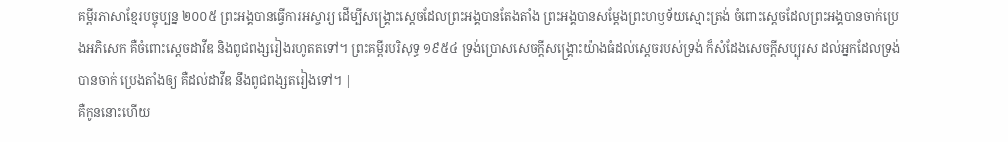គម្ពីរភាសាខ្មែរបច្ចុប្បន្ន ២០០៥ ព្រះអង្គបានធ្វើការអស្ចារ្យ ដើម្បីសង្គ្រោះស្ដេចដែលព្រះអង្គបានតែងតាំង ព្រះអង្គបានសម្តែងព្រះហឫទ័យស្មោះត្រង់ ចំពោះស្ដេចដែលព្រះអង្គបានចាក់ប្រេងអភិសេក គឺចំពោះស្ដេចដាវីឌ និងពូជពង្សរៀងរហូតតទៅ។ ព្រះគម្ពីរបរិសុទ្ធ ១៩៥៤ ទ្រង់ប្រោសសេចក្ដីសង្គ្រោះយ៉ាងធំដល់ស្តេចរបស់ទ្រង់ ក៏សំដែងសេចក្ដីសប្បុរស ដល់អ្នកដែលទ្រង់បានចាក់ ប្រេងតាំងឲ្យ គឺដល់ដាវីឌ នឹងពូជពង្សតរៀងទៅ។ |
គឺកូននោះហើយ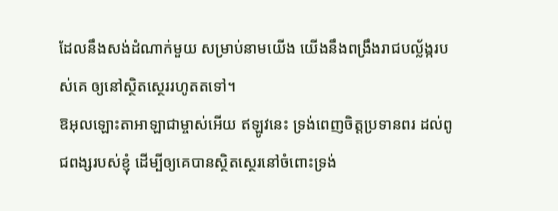ដែលនឹងសង់ដំណាក់មួយ សម្រាប់នាមយើង យើងនឹងពង្រឹងរាជបល្ល័ង្ករបស់គេ ឲ្យនៅស្ថិតស្ថេររហូតតទៅ។
ឱអុលឡោះតាអាឡាជាម្ចាស់អើយ ឥឡូវនេះ ទ្រង់ពេញចិត្តប្រទានពរ ដល់ពូជពង្សរបស់ខ្ញុំ ដើម្បីឲ្យគេបានស្ថិតស្ថេរនៅចំពោះទ្រង់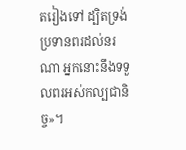តរៀងទៅ ដ្បិតទ្រង់ប្រទានពរដល់នរណា អ្នកនោះនឹងទទួលពរអស់កល្បជានិច្ច»។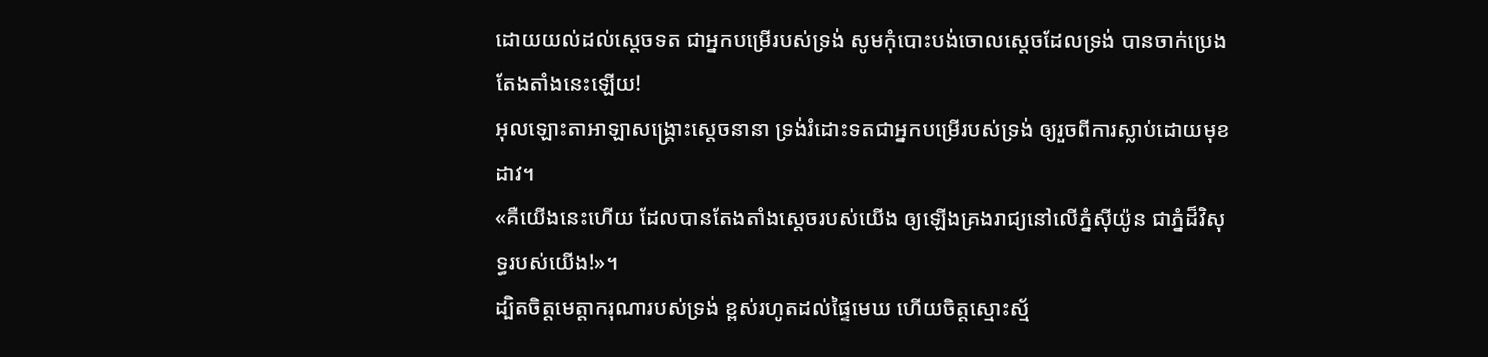ដោយយល់ដល់ស្តេចទត ជាអ្នកបម្រើរបស់ទ្រង់ សូមកុំបោះបង់ចោលស្ដេចដែលទ្រង់ បានចាក់ប្រេងតែងតាំងនេះឡើយ!
អុលឡោះតាអាឡាសង្គ្រោះស្ដេចនានា ទ្រង់រំដោះទតជាអ្នកបម្រើរបស់ទ្រង់ ឲ្យរួចពីការស្លាប់ដោយមុខដាវ។
«គឺយើងនេះហើយ ដែលបានតែងតាំងស្ដេចរបស់យើង ឲ្យឡើងគ្រងរាជ្យនៅលើភ្នំស៊ីយ៉ូន ជាភ្នំដ៏វិសុទ្ធរបស់យើង!»។
ដ្បិតចិត្តមេត្តាករុណារបស់ទ្រង់ ខ្ពស់រហូតដល់ផ្ទៃមេឃ ហើយចិត្តស្មោះស្ម័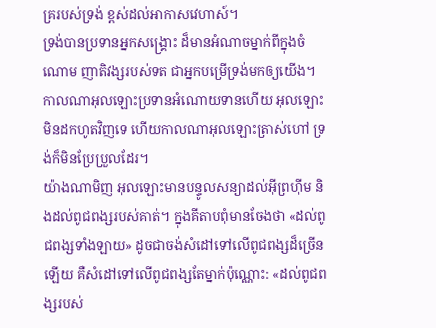គ្ររបស់ទ្រង់ ខ្ពស់ដល់អាកាសវេហាស៍។
ទ្រង់បានប្រទានអ្នកសង្គ្រោះ ដ៏មានអំណាចម្នាក់ពីក្នុងចំណោម ញាតិវង្សរបស់ទត ជាអ្នកបម្រើទ្រង់មកឲ្យយើង។
កាលណាអុលឡោះប្រទានអំណោយទានហើយ អុលឡោះមិនដកហូតវិញទេ ហើយកាលណាអុលឡោះត្រាស់ហៅ ទ្រង់ក៏មិនប្រែប្រួលដែរ។
យ៉ាងណាមិញ អុលឡោះមានបន្ទូលសន្យាដល់អ៊ីព្រហ៊ីម និងដល់ពូជពង្សរបស់គាត់។ ក្នុងគីតាបពុំមានចែងថា «ដល់ពូជពង្សទាំងឡាយ» ដូចជាចង់សំដៅទៅលើពូជពង្សដ៏ច្រើនឡើយ គឺសំដៅទៅលើពូជពង្សតែម្នាក់ប៉ុណ្ណោះ: «ដល់ពូជពង្សរបស់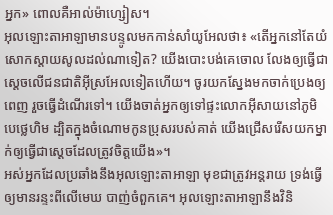អ្នក» ពោលគឺអាល់ម៉ាហ្សៀស។
អុលឡោះតាអាឡាមានបន្ទូលមកកាន់សាំយូអែលថា៖ «តើអ្នកនៅតែយំសោកស្តាយសូលដល់ណាទៀត? យើងបោះបង់គេចោល លែងឲ្យធ្វើជាស្តេចលើជនជាតិអ៊ីស្រអែលទៀតហើយ។ ចូរយកស្នែងមកចាក់ប្រេងឲ្យពេញ រួចធ្វើដំណើរទៅ។ យើងចាត់អ្នកឲ្យទៅផ្ទះលោកអ៊ីសាយនៅភូមិបេថ្លេហិម ដ្បិតក្នុងចំណោមកូនប្រុសរបស់គាត់ យើងជ្រើសរើសយកម្នាក់ឲ្យធ្វើជាស្តេចដែលត្រូវចិត្តយើង»។
អស់អ្នកដែលប្រឆាំងនឹងអុលឡោះតាអាឡា មុខជាត្រូវអន្តរាយ ទ្រង់ធ្វើឲ្យមានរន្ទះពីលើមេឃ បាញ់ចំពួកគេ។ អុលឡោះតាអាឡានឹងវិនិ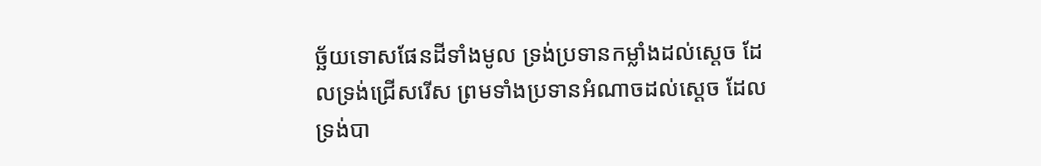ច្ឆ័យទោសផែនដីទាំងមូល ទ្រង់ប្រទានកម្លាំងដល់ស្តេច ដែលទ្រង់ជ្រើសរើស ព្រមទាំងប្រទានអំណាចដល់ស្តេច ដែលទ្រង់បា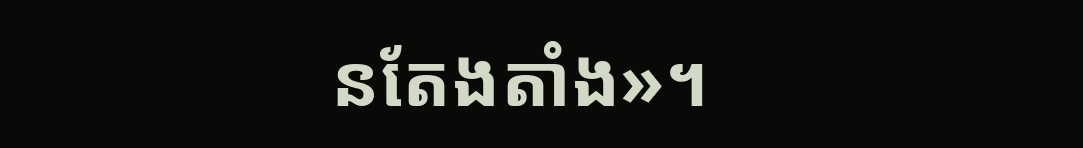នតែងតាំង»។